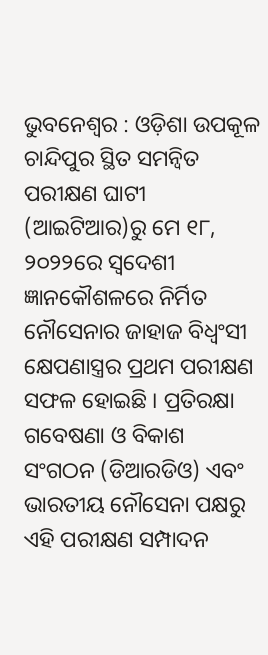ଭୁବନେଶ୍ୱର : ଓଡ଼ିଶା ଉପକୂଳ ଚାନ୍ଦିପୁର ସ୍ଥିତ ସମନ୍ୱିତ ପରୀକ୍ଷଣ ଘାଟୀ (ଆଇଟିଆର)ରୁ ମେ ୧୮, ୨୦୨୨ରେ ସ୍ୱଦେଶୀ ଜ୍ଞାନକୌଶଳରେ ନିର୍ମିତ ନୌସେନାର ଜାହାଜ ବିଧ୍ୱଂସୀ କ୍ଷେପଣାସ୍ତ୍ରର ପ୍ରଥମ ପରୀକ୍ଷଣ ସଫଳ ହୋଇଛି । ପ୍ରତିରକ୍ଷା ଗବେଷଣା ଓ ବିକାଶ ସଂଗଠନ (ଡିଆରଡିଓ) ଏବଂ ଭାରତୀୟ ନୌସେନା ପକ୍ଷରୁ ଏହି ପରୀକ୍ଷଣ ସମ୍ପାଦନ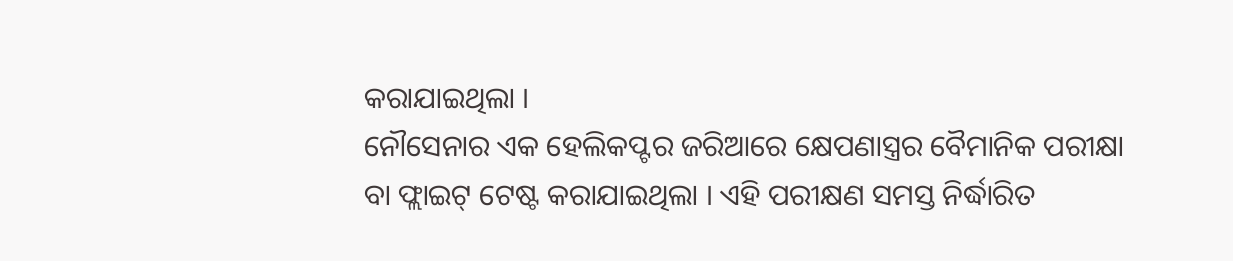କରାଯାଇଥିଲା ।
ନୌସେନାର ଏକ ହେଲିକପ୍ଟର ଜରିଆରେ କ୍ଷେପଣାସ୍ତ୍ରର ବୈମାନିକ ପରୀକ୍ଷା ବା ଫ୍ଲାଇଟ୍ ଟେଷ୍ଟ କରାଯାଇଥିଲା । ଏହି ପରୀକ୍ଷଣ ସମସ୍ତ ନିର୍ଦ୍ଧାରିତ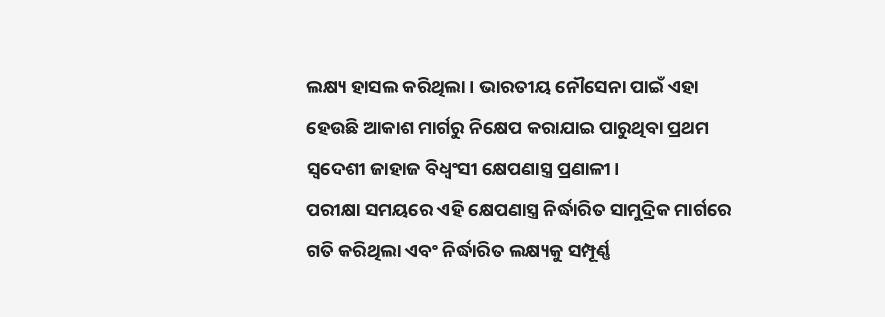ଲକ୍ଷ୍ୟ ହାସଲ କରିଥିଲା । ଭାରତୀୟ ନୌସେନା ପାଇଁ ଏହା ହେଉଛି ଆକାଶ ମାର୍ଗରୁ ନିକ୍ଷେପ କରାଯାଇ ପାରୁଥିବା ପ୍ରଥମ ସ୍ୱଦେଶୀ ଜାହାଜ ବିଧ୍ୱଂସୀ କ୍ଷେପଣାସ୍ତ୍ର ପ୍ରଣାଳୀ।
ପରୀକ୍ଷା ସମୟରେ ଏହି କ୍ଷେପଣାସ୍ତ୍ର ନିର୍ଦ୍ଧାରିତ ସାମୁଦ୍ରିକ ମାର୍ଗରେ ଗତି କରିଥିଲା ଏବଂ ନିର୍ଦ୍ଧାରିତ ଲକ୍ଷ୍ୟକୁ ସମ୍ପୂର୍ଣ୍ଣ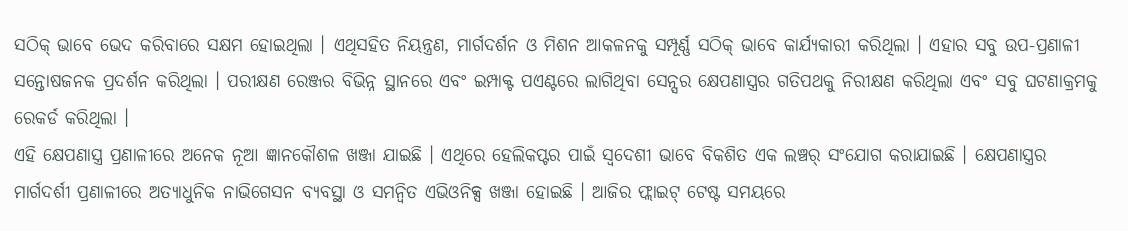ସଠିକ୍ ଭାବେ ଭେଦ କରିବାରେ ସକ୍ଷମ ହୋଇଥିଲା । ଏଥିସହିତ ନିୟନ୍ତ୍ରଣ, ମାର୍ଗଦର୍ଶନ ଓ ମିଶନ ଆକଳନକୁ ସମ୍ପୂର୍ଣ୍ଣ ସଠିକ୍ ଭାବେ କାର୍ଯ୍ୟକାରୀ କରିଥିଲା । ଏହାର ସବୁ ଉପ-ପ୍ରଣାଳୀ ସନ୍ତୋଷଜନକ ପ୍ରଦର୍ଶନ କରିଥିଲା । ପରୀକ୍ଷଣ ରେଞ୍ଜର ବିଭିନ୍ନ ସ୍ଥାନରେ ଏବଂ ଇମ୍ପାକ୍ଟ ପଏଣ୍ଟରେ ଲାଗିଥିବା ସେନ୍ସର କ୍ଷେପଣାସ୍ତ୍ରର ଗତିପଥକୁ ନିରୀକ୍ଷଣ କରିଥିଲା ଏବଂ ସବୁ ଘଟଣାକ୍ରମକୁ ରେକର୍ଡ କରିଥିଲା ।
ଏହି କ୍ଷେପଣାସ୍ତ୍ର ପ୍ରଣାଳୀରେ ଅନେକ ନୂଆ ଜ୍ଞାନକୌଶଳ ଖଞ୍ଜା ଯାଇଛି । ଏଥିରେ ହେଲିକପ୍ଟର ପାଇଁ ସ୍ୱଦେଶୀ ଭାବେ ବିକଶିତ ଏକ ଲଞ୍ଚର୍ ସଂଯୋଗ କରାଯାଇଛି । କ୍ଷେପଣାସ୍ତ୍ରର ମାର୍ଗଦର୍ଶୀ ପ୍ରଣାଳୀରେ ଅତ୍ୟାଧୁନିକ ନାଭିଗେସନ ବ୍ୟବସ୍ଥା ଓ ସମନ୍ବିତ ଏଭିଓନିକ୍ସ ଖଞ୍ଜା ହୋଇଛି । ଆଜିର ଫ୍ଲାଇଟ୍ ଟେଷ୍ଟ ସମୟରେ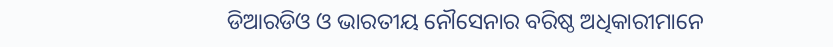ଡିଆରଡିଓ ଓ ଭାରତୀୟ ନୌସେନାର ବରିଷ୍ଠ ଅଧିକାରୀମାନେ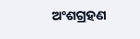ଅଂଶଗ୍ରହଣ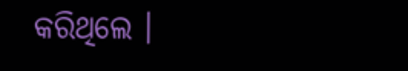କରିଥିଲେ ।